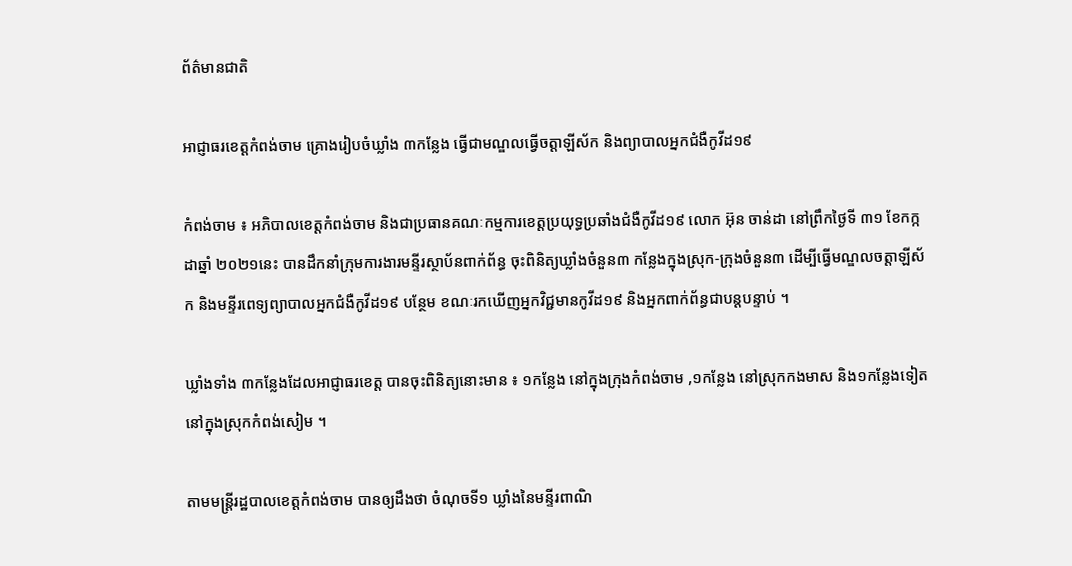ព័ត៌មានជាតិ

អាជ្ញាធរខេត្តកំពង់ចាម គ្រោងរៀបចំឃ្លាំង ៣កន្លែង ធ្វើជាមណ្ឌលធ្វើចត្តាឡីស័ក និងព្យាបាលអ្នកជំងឺកូវីដ១៩

កំពង់ចាម ៖ អភិបាលខេត្តកំពង់ចាម និងជាប្រធានគណៈកម្មការខេត្តប្រយុទ្ធប្រឆាំងជំងឺកូវីដ១៩ លោក អ៊ុន ចាន់ដា នៅព្រឹកថ្ងៃទី ៣១ ខែកក្កដាឆ្នាំ ២០២១នេះ បានដឹកនាំក្រុមការងារមន្ទីរស្ថាប័នពាក់ព័ន្ធ ចុះពិនិត្យឃ្លាំងចំនួន៣ កន្លែងក្នុងស្រុក-ក្រុងចំនួន៣ ដើម្បីធ្វើមណ្ឌលចត្តាឡីស័ក និងមន្ទីរពេទ្យព្យាបាលអ្នកជំងឺកូវីដ១៩ បន្ថែម ខណៈរកឃើញអ្នកវិជ្ជមានកូវីដ១៩ និងអ្នកពាក់ព័ន្ធជាបន្តបន្ទាប់ ។

ឃ្លាំងទាំង ៣កន្លែងដែលអាជ្ញាធរខេត្ត បានចុះពិនិត្យនោះមាន ៖ ១កន្លែង នៅក្នុងក្រុងកំពង់ចាម ,១កន្លែង នៅស្រុកកងមាស និង១កន្លែងទៀត នៅក្នុងស្រុកកំពង់សៀម ។

តាមមន្ត្រីរដ្ឋបាលខេត្តកំពង់ចាម បានឲ្យដឹងថា ចំណុចទី១ ឃ្លាំងនៃមន្ទីរពាណិ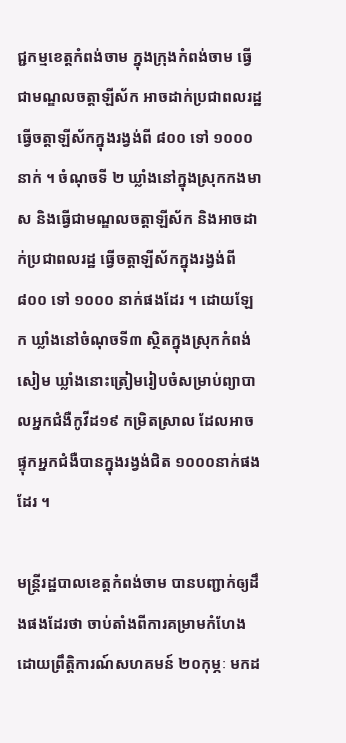ជ្ជកម្មខេត្តកំពង់ចាម ក្នុងក្រុងកំពង់ចាម ធ្វើជាមណ្ឌលចត្តាឡីស័ក អាចដាក់ប្រជាពលរដ្ឋធ្វើចត្តាឡីស័កក្នុងរង្វង់ពី ៨០០ ទៅ ១០០០ នាក់ ។ ចំណុចទី ២ ឃ្លាំងនៅក្នុងស្រុកកងមាស និងធ្វើជាមណ្ឌលចត្តាឡីស័ក និងអាចដាក់ប្រជាពលរដ្ឋ ធ្វើចត្តាឡីស័កក្នុងរង្វង់ពី ៨០០ ទៅ ១០០០ នាក់ផងដែរ ។ ដោយឡែក ឃ្លាំងនៅចំណុចទី៣ ស្ថិតក្នុងស្រុកកំពង់សៀម ឃ្លាំងនោះត្រៀមរៀបចំសម្រាប់ព្យាបាលអ្នកជំងឺកូវីដ១៩ កម្រិតស្រាល ដែលអាចផ្ទុកអ្នកជំងឺបានក្នុងរង្វង់ជិត ១០០០នាក់ផងដែរ ។

មន្ត្រីរដ្ឋបាលខេត្តកំពង់ចាម បានបញ្ជាក់ឲ្យដឹងផងដែរថា ចាប់តាំងពីការគម្រាមកំហែង ដោយព្រឹត្តិការណ៍សហគមន៍ ២០កុម្ភៈ មកដ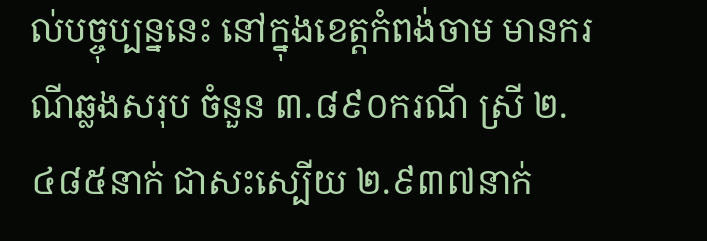ល់បច្ចុប្បន្ននេះ នៅក្នុងខេត្តកំពង់ចាម មានករណីឆ្លងសរុប ចំនួន ៣.៨៩០ករណី ស្រី ២.៤៨៥នាក់ ជាសះស្បើយ ២.៩៣៧នាក់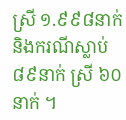ស្រី ១.៩៩៨នាក់ និងករណីស្លាប់ ៨៩នាក់ ស្រី ៦០នាក់ ។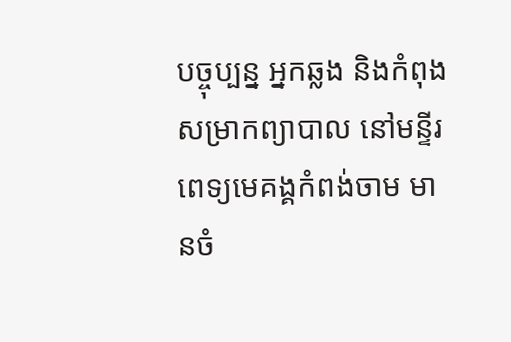បច្ចុប្បន្ន អ្នកឆ្លង និងកំពុងសម្រាកព្យាបាល នៅមន្ទីរពេទ្យមេគង្គកំពង់ចាម មានចំ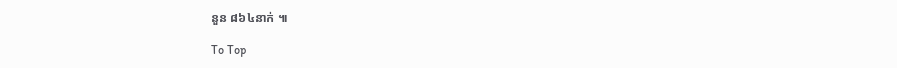នួន ៨៦៤នាក់ ៕

To Top